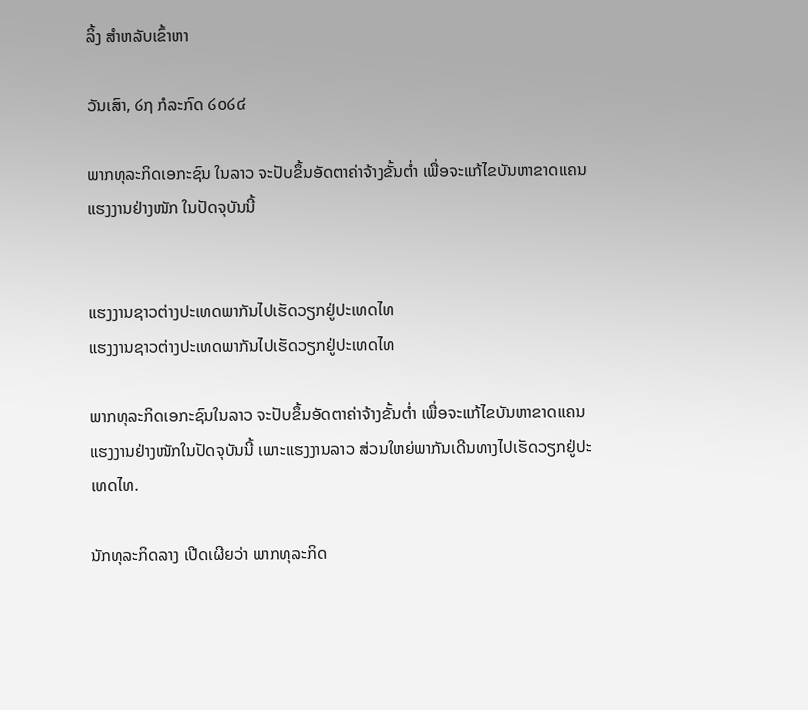ລິ້ງ ສຳຫລັບເຂົ້າຫາ

ວັນເສົາ, ໒໗ ກໍລະກົດ ໒໐໒໔

ພາກທຸລະກິດເອກະຊົນ ໃນລາວ ຈະປັບຂຶ້ນອັດຕາຄ່າຈ້າງຂັ້ນຕ່ຳ ເພື່ອຈະແກ້ໄຂບັນຫາຂາດແຄນແຮງງານຢ່າງໜັກ ໃນປັດຈຸບັນນີ້


ແຮງງານຊາວຕ່າງປະເທດພາກັນໄປເຮັດວຽກຢູ່ປະເທດໄທ
ແຮງງານຊາວຕ່າງປະເທດພາກັນໄປເຮັດວຽກຢູ່ປະເທດໄທ

ພາກທຸລະກິດເອກະຊົນໃນລາວ ຈະປັບຂຶ້ນອັດຕາຄ່າຈ້າງຂັ້ນຕ່ຳ ເພື່ອຈະແກ້ໄຂບັນຫາຂາດແຄນແຮງງານຢ່າງໜັກໃນປັດຈຸບັນນີ້ ເພາະແຮງງານລາວ ສ່ວນໃຫຍ່ພາກັນເດີນທາງໄປເຮັດວຽກຢູ່ປະເທດໄທ.

ນັກທຸລະກິດລາງ ເປີດເຜີຍວ່າ ພາກທຸລະກິດ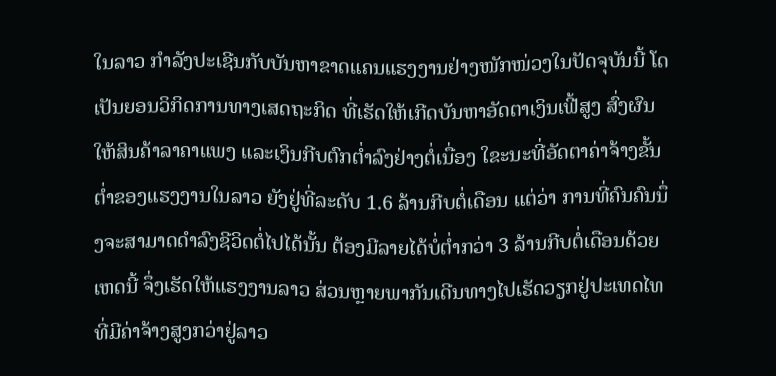ໃນລາວ ກຳລັງປະເຊີນກັບບັນຫາຂາດແຄນແຮງງານຢ່າງໜັກໜ່ວງໃນປັດຈຸບັນນີ້ ໂດເປັນຍອນວິກິດການທາງເສດຖະກິດ ທີ່ເຮັດໃຫ້ເກີດບັນຫາອັດຕາເງິນເຟີ້ສູງ ສົ່ງຜົນໃຫ້ສິນຄ້າລາຄາແພງ ແລະເງິນກີບຕົກຕ່ຳລົງຢ່າງຕໍ່ເນື່ອງ ໃຂະນະທີ່ອັດຕາຄ່າຈ້າງຂັ້ນຕ່ຳຂອງແຮງງານໃນລາວ ຍັງຢູ່ທີ່ລະດັບ 1.6 ລ້ານກີບຕໍ່ເດືອນ ແຕ່ວ່າ ການທີ່ຄົນຄົນນຶ່ງຈະສາມາດດຳລົງຊີວິດຕໍ່ໄປໄດ້ນັ້ນ ຕ້ອງມີລາຍໄດ້ບໍ່ຕ່ຳກວ່າ 3 ລ້ານກີບຕໍ່ເດືອນດ້ວຍເຫດນີ້ ຈຶ່ງເຮັດໃຫ້ແຮງງານລາວ ສ່ວນຫຼາຍພາກັນເດີນທາງໄປເຮັດວຽກຢູ່ປະເທດໄທ ທີ່ມີຄ່າຈ້າງສູງກວ່າຢູ່ລາວ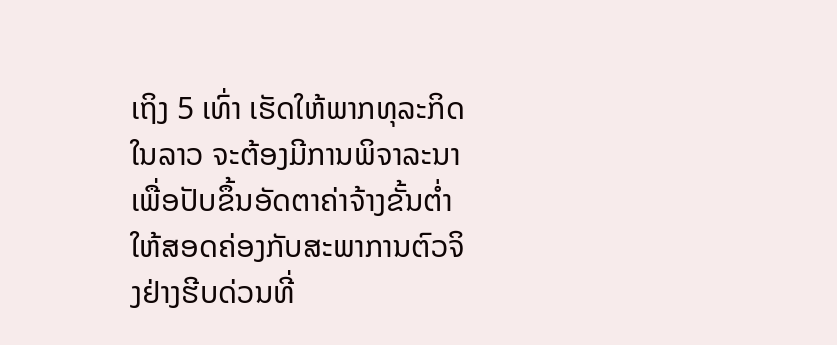ເຖິງ 5 ເທົ່າ ເຮັດໃຫ້ພາກທຸລະກິດໃນລາວ ຈະຕ້ອງມີການພິຈາລະນາເພື່ອປັບຂຶ້ນອັດຕາຄ່າຈ້າງຂັ້ນຕ່ຳໃຫ້ສອດຄ່ອງກັບສະພາການຕົວຈິງຢ່າງຮີບດ່ວນທີ່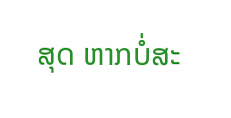ສຸດ ຫາກບໍ່ສະ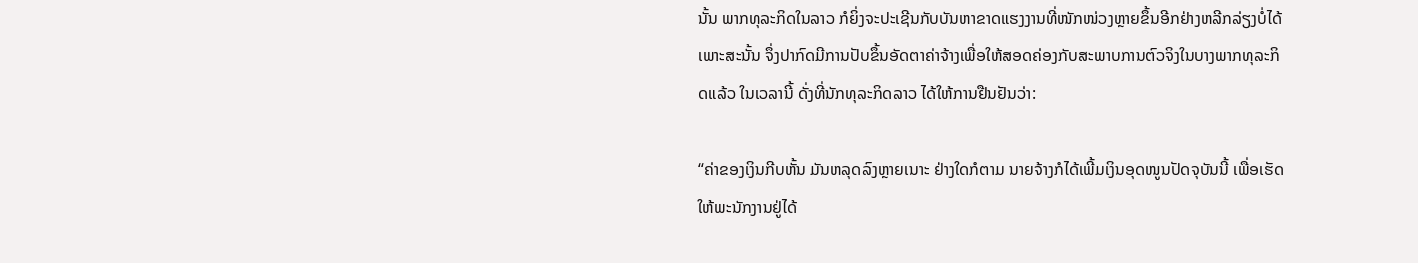ນັ້ນ ພາກທຸລະກິດໃນລາວ ກໍຍິ່ງຈະປະເຊີນກັບບັນຫາຂາດແຮງງານທີ່ໜັກໜ່ວງຫຼາຍຂຶ້ນອີກຢ່າງຫລີກລ່ຽງບໍ່ໄດ້ ເພາະສະນັ້ນ ຈຶ່ງປາກົດມີການປັບຂຶ້ນອັດຕາຄ່າຈ້າງເພື່ອໃຫ້ສອດຄ່ອງກັບສະພາບການຕົວຈິງໃນບາງພາກທຸລະກິດແລ້ວ ໃນເວລານີ້ ດັ່ງທີ່ນັກທຸລະກິດລາວ ໄດ້ໃຫ້ການຢືນຢັນວ່າ:

“ຄ່າຂອງເງິນກີບຫັ້ນ ມັນຫລຸດລົງຫຼາຍເນາະ ຢ່າງໃດກໍຕາມ ນາຍຈ້າງກໍໄດ້ເພີ້ມເງິນອຸດໜູນປັດຈຸບັນນີ້ ເພື່ອເຮັດໃຫ້ພະນັກງານຢູ່ໄດ້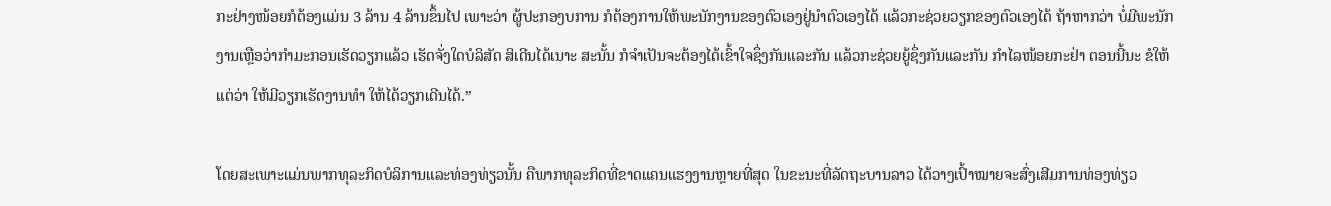ກະຢ່າງໜ້ອຍກໍຕ້ອງແມ່ນ 3 ລ້ານ 4 ລ້ານຂຶ້ນໄປ ເພາະວ່າ ຜູ້ປະກອງບການ ກໍຕ້ອງການໃຫ້ພະນັກງານຂອງຕົວເອງຢູ່ນຳຕົວເອງໄດ້ ແລ້ວກະຊ່ວຍວຽກຂອງຕົວເອງໄດ້ ຖ້າຫາກວ່າ ບໍ່ມີພະນັກງານເຫຼືອວ່າກຳມະກອນເຮັດວຽກແລ້ວ ເຮັດຈັ່ງໃດບໍລິສັດ ສິເດີນໄດ້ເນາະ ສະນັ້ນ ກໍຈຳເປັນຈະຕ້ອງໄດ້ເຂົ້າໃຈຊຶ່ງກັນແລະກັນ ແລ້ວກະຊ່ວຍຍູ້ຊຶ່ງກັນແລະກັນ ກຳໄລໜ້ອຍກະຢ່າ ຕອນນີ້ນະ ຂໍໃຫ້ແຕ່ວ່າ ໃຫ້ມີວຽກເຮັດງານທຳ ໃຫ້ໄດ້ວຽກເດີນໄດ້.”

ໂດຍສະເພາະແມ່ນພາກທຸລະກິດບໍລິການແລະທ່ອງທ່ຽວນັ້ນ ຄືພາກທຸລະກິດທີ່ຂາດແຄນແຮງງານຫຼາຍທີ່ສຸດ ໃນຂະນະທີ່ລັດຖະບານລາວ ໄດ້ວາງເປົ້າໝາຍຈະສົ່ງເສີມການທ່ອງທ່ຽວ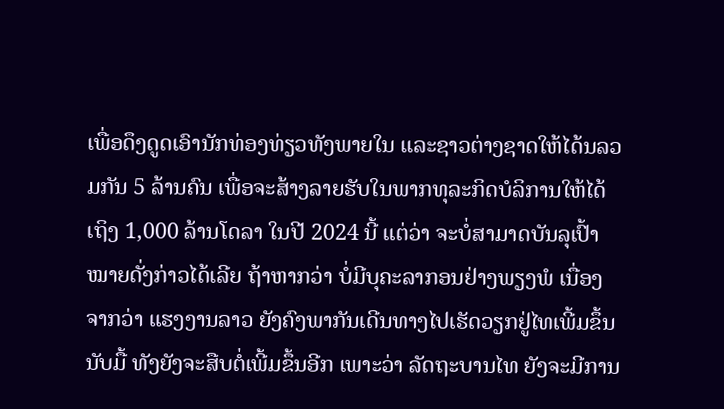ເພື່ອດຶງດູດເອົານັກທ່ອງທ່ຽວທັງພາຍໃນ ແລະຊາວຕ່າງຊາດໃຫ້ໄດ້ນລວມກັນ 5 ລ້ານຄົນ ເພື່ອຈະສ້າງລາຍຮັບໃນພາກທຸລະກິດບໍລິການໃຫ້ໄດ້ເຖິງ 1,000 ລ້ານໂດລາ ໃນປີ 2024 ນີ້ ແຕ່ວ່າ ຈະບໍ່ສາມາດບັນລຸເປົ້າໝາຍດັ່ງກ່າວໄດ້ເລີຍ ຖ້າຫາກວ່າ ບໍ່ມີບຸຄະລາກອນຢ່າງພຽງພໍ ເນື່ອງຈາກວ່າ ແຮງງານລາວ ຍັງຄົງພາກັນເດີນທາງໄປເຮັດວຽກຢູ່ໄທເພີ້ມຂຶ້ນນັບມື້ ທັງຍັງຈະສືບຕໍ່ເພີ້ມຂຶ້ນອີກ ເພາະວ່າ ລັດຖະບານໄທ ຍັງຈະມີການ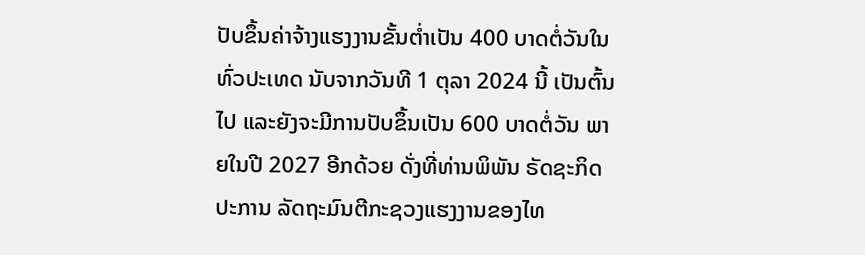ປັບຂຶ້ນຄ່າຈ້າງແຮງງານຂັ້ນຕ່ຳເປັນ 400 ບາດຕໍ່ວັນໃນທົ່ວປະເທດ ນັບຈາກວັນທີ 1 ຕຸລາ 2024 ນີ້ ເປັນຕົ້ນໄປ ແລະຍັງຈະມີການປັບຂຶ້ນເປັນ 600 ບາດຕໍ່ວັນ ພາຍໃນປີ 2027 ອີກດ້ວຍ ດັ່ງທີ່ທ່ານພິພັນ ຣັດຊະກິດປະການ ລັດຖະມົນຕີກະຊວງແຮງງານຂອງໄທ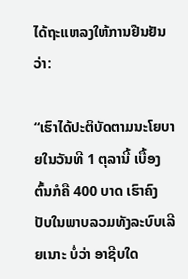ໄດ້ຖະແຫລງໃຫ້ການຢືນຢັນວ່າ:

“ເຮົາໄດ້ປະຕິບັດຕາມນະໂຍບາຍໃນວັນທີ 1 ຕຸລານີ້ ເບື້ອງຕົ້ນກໍຄື 400 ບາດ ເຮົາຄົງປັບໃນພາບລວມທັງລະບົບເລີຍເນາະ ບໍ່ວ່າ ອາຊີບໃດ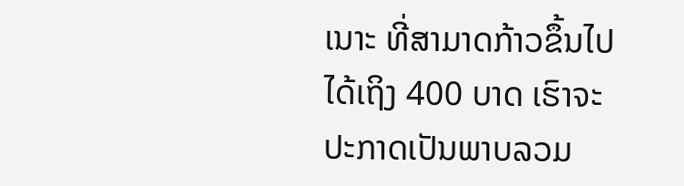ເນາະ ທີ່ສາມາດກ້າວຂຶ້ນໄປໄດ້ເຖິງ 400 ບາດ ເຮົາຈະປະກາດເປັນພາບລວມ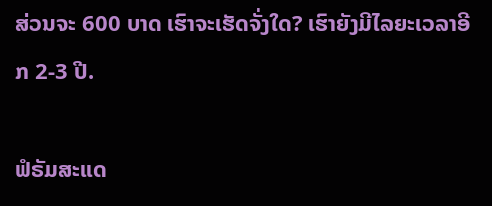ສ່ວນຈະ 600 ບາດ ເຮົາຈະເຮັດຈັ່ງໃດ? ເຮົາຍັງມີໄລຍະເວລາອີກ 2-3 ປີ.

ຟໍຣັມສະແດ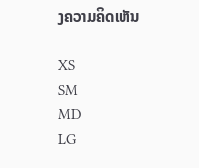ງຄວາມຄິດເຫັນ

XS
SM
MD
LG